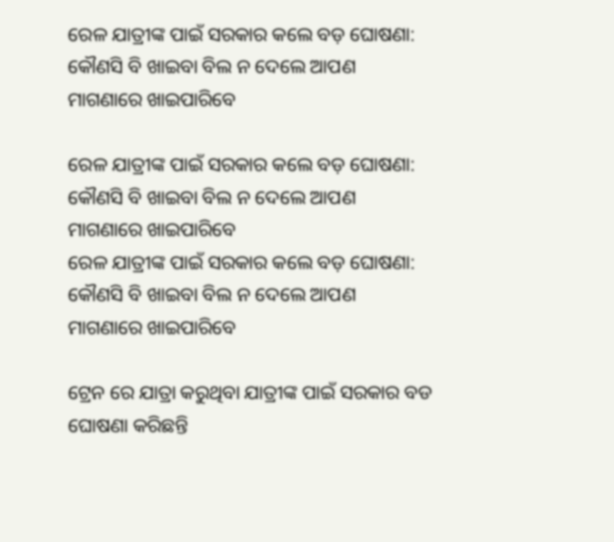ରେଳ ଯାତ୍ରୀଙ୍କ ପାଇଁ ସରକାର କଲେ ବଡ଼ ଘୋଷଣା: କୌଣସି ବି ଖାଇବା ବିଲ ନ ଦେଲେ ଆପଣ ମାଗଣାରେ ଖାଇପାରିବେ

ରେଳ ଯାତ୍ରୀଙ୍କ ପାଇଁ ସରକାର କଲେ ବଡ଼ ଘୋଷଣା: କୌଣସି ବି ଖାଇବା ବିଲ ନ ଦେଲେ ଆପଣ ମାଗଣାରେ ଖାଇପାରିବେ
ରେଳ ଯାତ୍ରୀଙ୍କ ପାଇଁ ସରକାର କଲେ ବଡ଼ ଘୋଷଣା: କୌଣସି ବି ଖାଇବା ବିଲ ନ ଦେଲେ ଆପଣ ମାଗଣାରେ ଖାଇପାରିବେ

ଟ୍ରେନ ରେ ଯାତ୍ରା କରୁଥିବା ଯାତ୍ରୀଙ୍କ ପାଇଁ ସରକାର ବଡ ଘୋଷଣା କରିଛନ୍ତି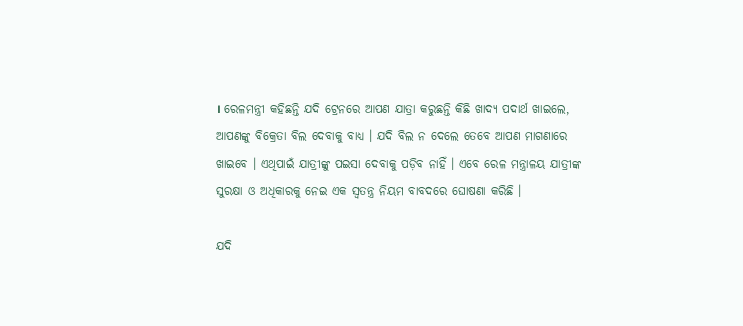। ରେଳମନ୍ତ୍ରୀ କହିଛନ୍ତି ଯଦି ଟ୍ରେନରେ ଆପଣ ଯାତ୍ରା କରୁଛନ୍ତି କିଛି ଖାଦ୍ୟ ପଦାର୍ଥ ଖାଇଲେ, ଆପଣଙ୍କୁ ବିକ୍ରେତା ବିଲ ଦେବାକୁ ବାଧ୍ୟ । ଯଦି ବିଲ ନ ଦେଲେ ତେବେ ଆପଣ ମାଗଣାରେ ଖାଇବେ । ଏଥିପାଇଁ ଯାତ୍ରୀଙ୍କୁ ପଇସା ଦେବାକୁ ପଡ଼ିବ ନାହିଁ । ଏବେ ରେଳ ମନ୍ତ୍ରାଳୟ ଯାତ୍ରୀଙ୍କ ସୁରକ୍ଷା ଓ ଅଧିକାରକୁ ନେଇ ଏକ ସ୍ୱତନ୍ତ୍ର ନିୟମ ବାବଦରେ ଘୋଷଣା କରିଛି ।

ଯଦି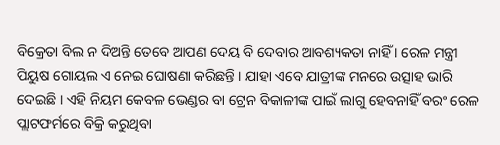ବିକ୍ରେତା ବିଲ ନ ଦିଅନ୍ତି ତେବେ ଆପଣ ଦେୟ ବି ଦେବାର ଆବଶ୍ୟକତା ନାହିଁ । ରେଳ ମନ୍ତ୍ରୀ ପିୟୁଷ ଗୋୟଲ ଏ ନେଇ ଘୋଷଣା କରିଛନ୍ତି । ଯାହା ଏବେ ଯାତ୍ରୀଙ୍କ ମନରେ ଉତ୍ସାହ ଭାରି ଦେଇଛି । ଏହି ନିୟମ କେବଳ ଭେଣ୍ଡର ବା ଟ୍ରେନ ବିକାଳୀଙ୍କ ପାଇଁ ଲାଗୁ ହେବନାହିଁ ବରଂ ରେଳ ପ୍ଲାଟଫର୍ମରେ ବିକ୍ରି କରୁଥିବା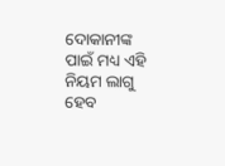ଦୋକାନୀଙ୍କ ପାଇଁ ମଧ୍ୟ ଏହି ନିୟମ ଲାଗୁ ହେବ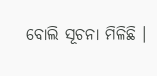ବୋଲି ସୂଚନା ମିଳିଛି ।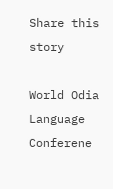Share this story

World Odia Language Conferene